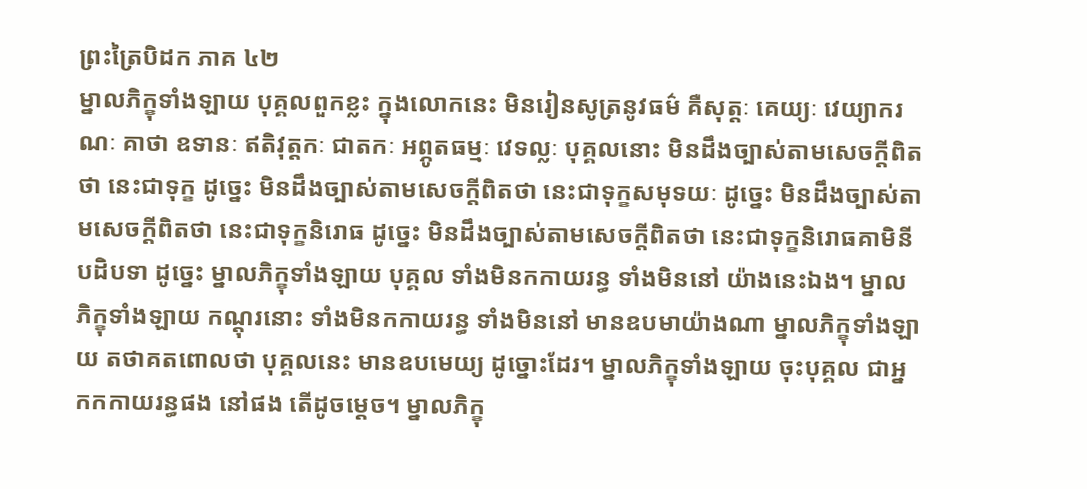ព្រះត្រៃបិដក ភាគ ៤២
ម្នាលភិក្ខុទាំងឡាយ បុគ្គលពួកខ្លះ ក្នុងលោកនេះ មិនរៀនសូត្រនូវធម៌ គឺសុត្តៈ គេយ្យៈ វេយ្យាករណៈ គាថា ឧទានៈ ឥតិវុត្តកៈ ជាតកៈ អព្ភូតធម្មៈ វេទល្លៈ បុគ្គលនោះ មិនដឹងច្បាស់តាមសេចក្តីពិតថា នេះជាទុក្ខ ដូច្នេះ មិនដឹងច្បាស់តាមសេចក្តីពិតថា នេះជាទុក្ខសមុទយៈ ដូច្នេះ មិនដឹងច្បាស់តាមសេចក្តីពិតថា នេះជាទុក្ខនិរោធ ដូច្នេះ មិនដឹងច្បាស់តាមសេចក្តីពិតថា នេះជាទុក្ខនិរោធគាមិនីបដិបទា ដូច្នេះ ម្នាលភិក្ខុទាំងឡាយ បុគ្គល ទាំងមិនកកាយរន្ធ ទាំងមិននៅ យ៉ាងនេះឯង។ ម្នាលភិក្ខុទាំងឡាយ កណ្តុរនោះ ទាំងមិនកកាយរន្ធ ទាំងមិននៅ មានឧបមាយ៉ាងណា ម្នាលភិក្ខុទាំងឡាយ តថាគតពោលថា បុគ្គលនេះ មានឧបមេយ្យ ដូច្នោះដែរ។ ម្នាលភិក្ខុទាំងឡាយ ចុះបុគ្គល ជាអ្នកកកាយរន្ធផង នៅផង តើដូចម្តេច។ ម្នាលភិក្ខុ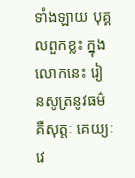ទាំងឡាយ បុគ្គលពួកខ្លះ ក្នុងលោកនេះ រៀនសូត្រនូវធម៌ គឺសុត្តៈ គេយ្យៈ វេ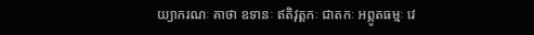យ្យាករណៈ គាថា ឧទានៈ ឥតិវុត្តកៈ ជាតកៈ អព្ភូតធម្មៈ វេ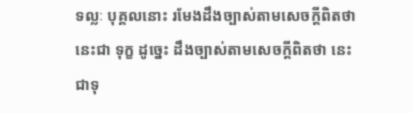ទល្លៈ បុគ្គលនោះ រមែងដឹងច្បាស់តាមសេចក្តីពិតថា នេះជា ទុក្ខ ដូច្នេះ ដឹងច្បាស់តាមសេចក្តីពិតថា នេះជាទុ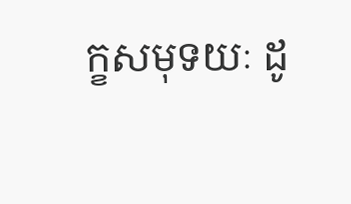ក្ខសមុទយៈ ដូ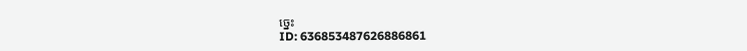ច្នេះ
ID: 636853487626886861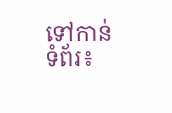ទៅកាន់ទំព័រ៖